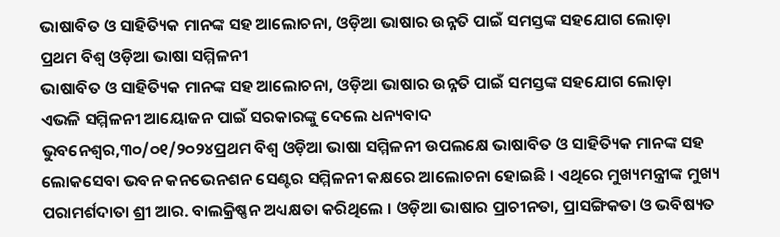ଭାଷାବିତ ଓ ସାହିତ୍ୟିକ ମାନଙ୍କ ସହ ଆଲୋଚନା, ଓଡ଼ିଆ ଭାଷାର ଉନ୍ନତି ପାଇଁ ସମସ୍ତଙ୍କ ସହଯୋଗ ଲୋଡ଼ା
ପ୍ରଥମ ବିଶ୍ୱ ଓଡ଼ିଆ ଭାଷା ସମ୍ମିଳନୀ
ଭାଷାବିତ ଓ ସାହିତ୍ୟିକ ମାନଙ୍କ ସହ ଆଲୋଚନା, ଓଡ଼ିଆ ଭାଷାର ଉନ୍ନତି ପାଇଁ ସମସ୍ତଙ୍କ ସହଯୋଗ ଲୋଡ଼ା
ଏଭଳି ସମ୍ମିଳନୀ ଆୟୋଜନ ପାଇଁ ସରକାରଙ୍କୁ ଦେଲେ ଧନ୍ୟବାଦ
ଭୁବନେଶ୍ୱର,୩୦/୦୧/୨୦୨୪ପ୍ରଥମ ବିଶ୍ୱ ଓଡ଼ିଆ ଭାଷା ସମ୍ମିଳନୀ ଉପଲକ୍ଷେ ଭାଷାବିତ ଓ ସାହିତ୍ୟିକ ମାନଙ୍କ ସହ ଲୋକସେବା ଭବନ କନଭେନଶନ ସେଣ୍ଟର ସମ୍ମିଳନୀ କକ୍ଷରେ ଆଲୋଚନା ହୋଇଛି । ଏଥିରେ ମୁଖ୍ୟମନ୍ତ୍ରୀଙ୍କ ମୁଖ୍ୟ ପରାମର୍ଶଦାତା ଶ୍ରୀ ଆର. ବାଲକ୍ରିଷ୍ଣନ ଅଧ୍ୟକ୍ଷତା କରିଥିଲେ । ଓଡ଼ିଆ ଭାଷାର ପ୍ରାଚୀନତା, ପ୍ରାସଙ୍ଗିକତା ଓ ଭବିଷ୍ୟତ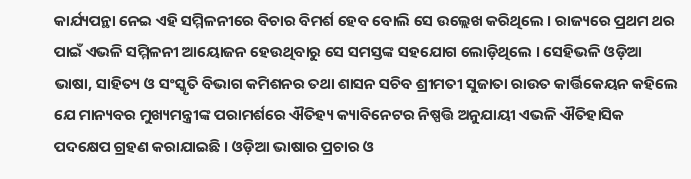କାର୍ଯ୍ୟପନ୍ଥା ନେଇ ଏହି ସମ୍ମିଳନୀରେ ବିଚାର ବିମର୍ଶ ହେବ ବୋଲି ସେ ଉଲ୍ଲେଖ କରିଥିଲେ । ରାଜ୍ୟରେ ପ୍ରଥମ ଥର ପାଇଁ ଏଭଳି ସମ୍ମିଳନୀ ଆୟୋଜନ ହେଉଥିବାରୁ ସେ ସମସ୍ତଙ୍କ ସହଯୋଗ ଲୋଡ଼ିଥିଲେ । ସେହିଭଳି ଓଡ଼ିଆ ଭାଷା, ସାହିତ୍ୟ ଓ ସଂସ୍କୃତି ବିଭାଗ କମିଶନର ତଥା ଶାସନ ସଚିବ ଶ୍ରୀମତୀ ସୁଜାତା ରାଉତ କାର୍ତ୍ତିକେୟନ କହିଲେ ଯେ ମାନ୍ୟବର ମୁଖ୍ୟମନ୍ତ୍ରୀଙ୍କ ପରାମର୍ଶରେ ଐତିହ୍ୟ କ୍ୟାବିନେଟର ନିଷ୍ପତ୍ତି ଅନୁଯାୟୀ ଏଭଳି ଐତିହାସିକ ପଦକ୍ଷେପ ଗ୍ରହଣ କରାଯାଇଛି । ଓଡ଼ିଆ ଭାଷାର ପ୍ରଚାର ଓ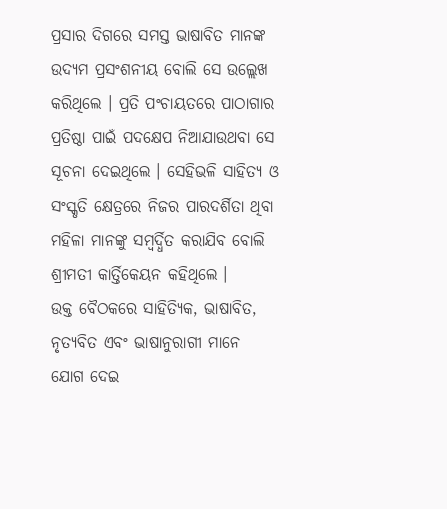ପ୍ରସାର ଦିଗରେ ସମସ୍ତ ଭାଷାବିତ ମାନଙ୍କ ଉଦ୍ୟମ ପ୍ରସଂଶନୀୟ ବୋଲି ସେ ଉଲ୍ଲେଖ କରିଥିଲେ । ପ୍ରତି ପଂଚାୟତରେ ପାଠାଗାର ପ୍ରତିଷ୍ଠା ପାଇଁ ପଦକ୍ଷେପ ନିଆଯାଉଥବା ସେ ସୂଚନା ଦେଇଥିଲେ । ସେହିଭଳି ସାହିତ୍ୟ ଓ ସଂସ୍କୃତି କ୍ଷେତ୍ରରେ ନିଜର ପାରଦର୍ଶିତା ଥିବା ମହିଳା ମାନଙ୍କୁ ସମ୍ବର୍ଦ୍ଧିତ କରାଯିବ ବୋଲି ଶ୍ରୀମତୀ କାର୍ତ୍ତିକେୟନ କହିଥିଲେ ।
ଉକ୍ତ ବୈଠକରେ ସାହିତ୍ୟିକ, ଭାଷାବିତ, ନୃତ୍ୟବିତ ଏବଂ ଭାଷାନୁରାଗୀ ମାନେ ଯୋଗ ଦେଇ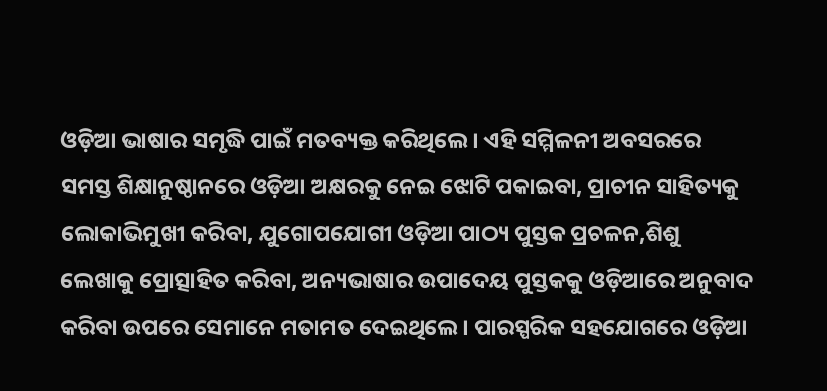ଓଡ଼ିଆ ଭାଷାର ସମୃଦ୍ଧି ପାଇଁ ମତବ୍ୟକ୍ତ କରିଥିଲେ । ଏହି ସମ୍ମିଳନୀ ଅବସରରେ ସମସ୍ତ ଶିକ୍ଷାନୁଷ୍ଠାନରେ ଓଡ଼ିଆ ଅକ୍ଷରକୁ ନେଇ ଝୋଟି ପକାଇବା, ପ୍ରାଚୀନ ସାହିତ୍ୟକୁ ଲୋକାଭିମୁଖୀ କରିବା, ଯୁଗୋପଯୋଗୀ ଓଡ଼ିଆ ପାଠ୍ୟ ପୁସ୍ତକ ପ୍ରଚଳନ,ଶିଶୁ ଲେଖାକୁ ପ୍ରୋତ୍ସାହିତ କରିବା, ଅନ୍ୟଭାଷାର ଉପାଦେୟ ପୁସ୍ତକକୁ ଓଡ଼ିଆରେ ଅନୁବାଦ କରିବା ଉପରେ ସେମାନେ ମତାମତ ଦେଇଥିଲେ । ପାରସ୍ପରିକ ସହଯୋଗରେ ଓଡ଼ିଆ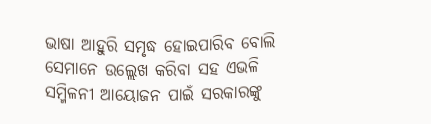ଭାଷା ଆହୁରି ସମୃଦ୍ଧ ହୋଇପାରିବ ବୋଲି ସେମାନେ ଉଲ୍ଲେଖ କରିବା ସହ ଏଭଳି ସମ୍ମିଳନୀ ଆୟୋଜନ ପାଇଁ ସରକାରଙ୍କୁ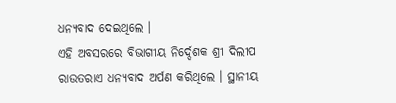ଧନ୍ୟବାଦ ଦେଇଥିଲେ ।
ଏହି ଅବସରରେ ବିଭାଗୀୟ ନିର୍ଦ୍ଦେଶକ ଶ୍ରୀ ଦିଲୀପ ରାଉତରାଏ ଧନ୍ୟବାଦ ଅର୍ପଣ କରିଥିଲେ । ସ୍ଥାନୀୟ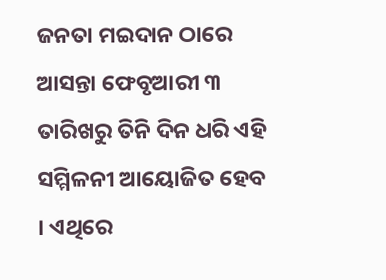ଜନତା ମଇଦାନ ଠାରେ ଆସନ୍ତା ଫେବୃଆରୀ ୩ ତାରିଖରୁ ତିନି ଦିନ ଧରି ଏହି ସମ୍ମିଳନୀ ଆୟୋଜିତ ହେବ । ଏଥିରେ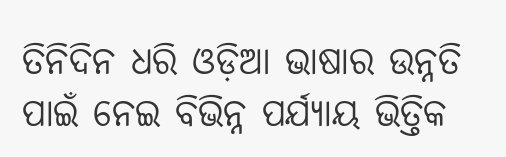ତିନିଦିନ ଧରି ଓଡ଼ିଆ ଭାଷାର ଉନ୍ନତି ପାଇଁ ନେଇ ବିଭିନ୍ନ ପର୍ଯ୍ୟାୟ ଭିତ୍ତିକ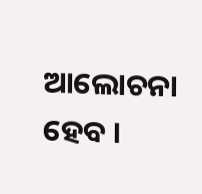ଆଲୋଚନା ହେବ ।